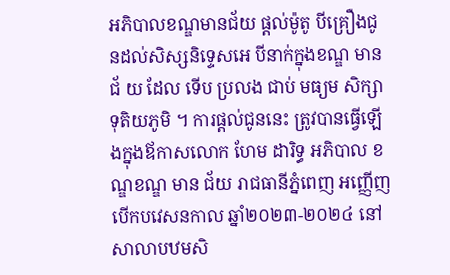អភិបាលខណ្ឌមានជ័យ ផ្តល់ម៉ូតូ បីគ្រឿងជូនដល់សិស្សនិទ្ទេសអេ បីនាក់ក្នុងខណ្ឌ មានជ័ យ ដែល ទើប ប្រលង ជាប់ មធ្យម សិក្សាទុតិយភូមិ ។ ការផ្តល់ជូននេះ ត្រូវបានធ្វើឡើងក្នុងឪកាសលោក ហែម ដារិទ្ធ អភិបាល ខណ្ឌខណ្ឌ មាន ជ័យ រាជធានីភ្នំពេញ អញ្ញើញបើកបវេសនកាល ឆ្នាំ២០២៣-២០២៤ នៅសាលាបឋមសិ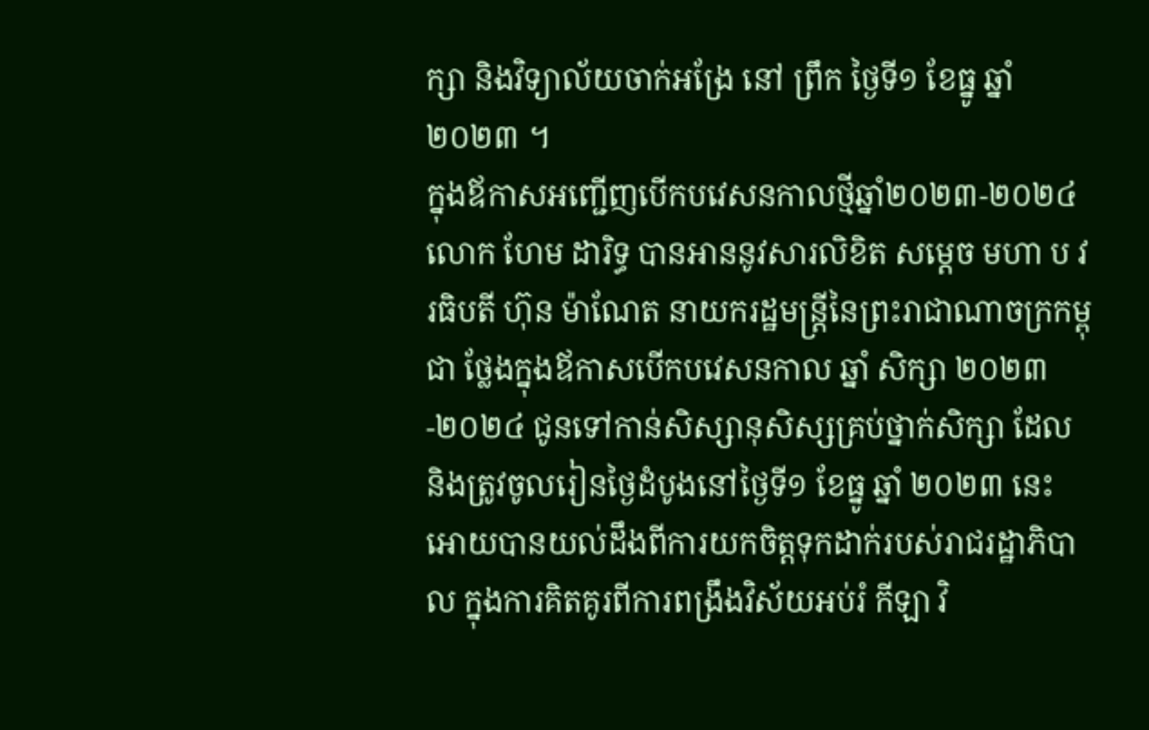ក្សា និងវិទ្យាល័យចាក់អង្រែ នៅ ព្រឹក ថ្ងៃទី១ ខែធ្នូ ឆ្នាំ២០២៣ ។
ក្នុងឪកាសអញ្ជើញបើកបវេសនកាលថ្មីឆ្នាំ២០២៣-២០២៤ លោក ហែម ដារិទ្ធ បានអាននូវសារលិខិត សម្តេច មហា ប វរធិបតី ហ៊ុន ម៉ាណែត នាយករដ្ឋមន្ត្រីនៃព្រះរាជាណាចក្រកម្ពុជា ថ្លែងក្នុងឪកាសបើកបវេសនកាល ឆ្នាំ សិក្សា ២០២៣-២០២៤ ជូនទៅកាន់សិស្សានុសិស្សគ្រប់ថ្នាក់សិក្សា ដែលនិងត្រូវចូលរៀនថ្ងៃដំបូងនៅថ្ងៃទី១ ខែធ្នូ ឆ្នាំ ២០២៣ នេះ អោយបានយល់ដឹងពីការយកចិត្តទុកដាក់របស់រាជរដ្ឋាភិបាល ក្នុងការគិតគូរពីការពង្រឹងវិស័យអប់រំ កីឡា វិ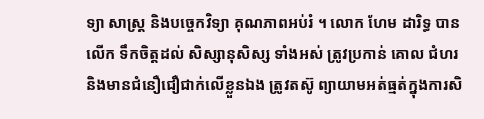ទ្យា សាស្ត្រ និងបច្ចេកវិទ្យា គុណភាពអប់រំ ។ លោក ហែម ដារិទ្ធ បានលើក ទឹកចិត្តដល់ សិស្សានុសិស្ស ទាំងអស់ ត្រូវប្រកាន់ គោល ជំហរ និងមានជំនឿជឿជាក់លើខ្លួនឯង ត្រូវតស៊ូ ព្យាយាមអត់ធ្មត់ក្នុងការសិ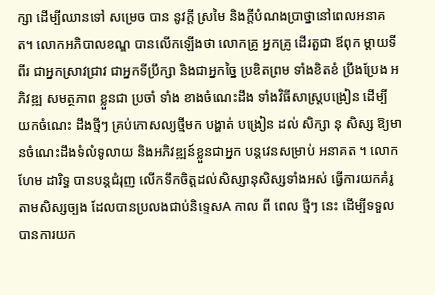ក្សា ដើម្បីឈានទៅ សម្រេច បាន នូវក្តី ស្រមៃ និងក្តីបំណងប្រាថ្នានៅពេលអនាគត។ លោកអភិបាលខណ្ឌ បានលើកឡើងថា លោកគ្រូ អ្នកគ្រូ ដើរតួជា ឪពុក ម្ដាយទីពីរ ជាអ្នកស្រាវជ្រាវ ជាអ្នកទីប្រឹក្សា និងជាអ្នកច្នៃ ប្រឌិតព្រម ទាំងខិតខំ ប្រឹងប្រែង អភិវឌ្ឍ សមត្ថភាព ខ្លួនជា ប្រចាំ ទាំង ខាងចំណេះដឹង ទាំងវិធីសាស្ត្របង្រៀន ដើម្បី យកចំណេះ ដឹងថ្មីៗ គ្រប់កោសល្យថ្មីមក បង្ហាត់ បង្រៀន ដល់ សិក្សា នុ សិស្ស ឱ្យមានចំណេះដឹងទំលំទូលាយ និងអភិវឌ្ឍន៍ខ្លួនជាអ្នក បន្តវេនសម្រាប់ អនាគត ។ លោក ហែម ដារិទ្ធ បានបន្តជំរុញ លើកទឹកចិត្តដល់សិស្សានុសិស្សទាំងអស់ ធ្វើការយកគំរូ តាមសិស្សច្បង ដែលបានប្រលងជាប់និទ្ទេសA កាល ពី ពេល ថ្មីៗ នេះ ដើម្បីទទួលបានការយក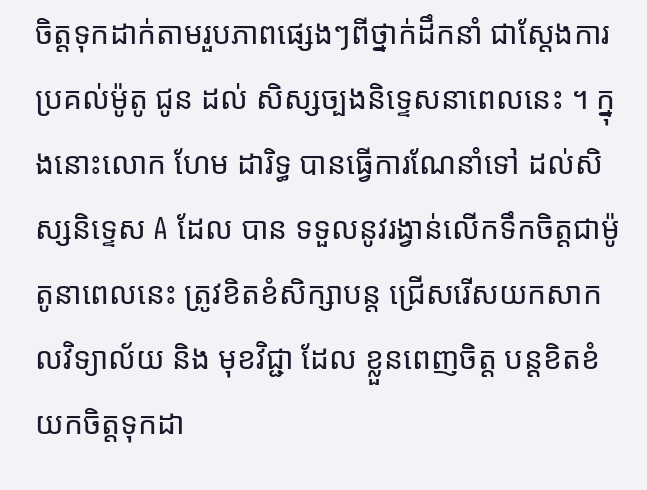ចិត្តទុកដាក់តាមរួបភាពផ្សេងៗពីថ្នាក់ដឹកនាំ ជាស្តែងការប្រគល់ម៉ូតូ ជូន ដល់ សិស្សច្បងនិទេ្ទសនាពេលនេះ ។ ក្នុងនោះលោក ហែម ដារិទ្ធ បានធ្វើការណែនាំទៅ ដល់សិស្សនិទ្ទេស A ដែល បាន ទទួលនូវរង្វាន់លើកទឹកចិត្តជាម៉ូតូនាពេលនេះ ត្រូវខិតខំសិក្សាបន្ត ជ្រើសរើសយកសាកលវិទ្យាល័យ និង មុខវិជ្ជា ដែល ខ្លួនពេញចិត្ត បន្តខិតខំយកចិត្តទុកដា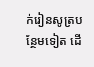ក់រៀនសូត្របន្ថែមទៀត ដើ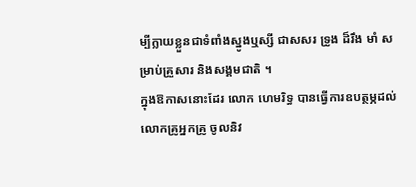ម្បីក្លាយខ្លួនជាទំពាំងស្នូងឬស្សី ជាសសរ ទ្រូង ដ៏រឹង មាំ សម្រាប់គ្រួសារ និងសង្គមជាតិ ។
ក្នុងឱកាសនោះដែរ លោក ហេមរិទ្ធ បានធ្វើការឧបត្ថម្ភដល់លោកគ្រូអ្នកគ្រូ ចូលនិវ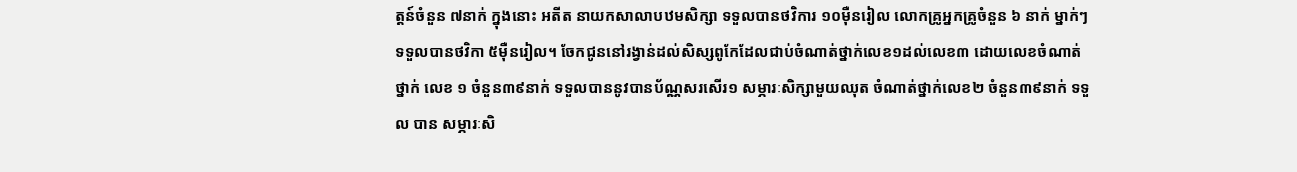ត្តន៍ចំនួន ៧នាក់ ក្នុងនោះ អតីត នាយកសាលាបឋមសិក្សា ទទួលបានថវិការ ១០ម៉ឺនរៀល លោកគ្រូអ្នកគ្រូចំនួន ៦ នាក់ ម្នាក់ៗទទួលបានថវិកា ៥ម៉ឺនរៀល។ ចែកជូននៅរង្វាន់ដល់សិស្សពូកែដែលជាប់ចំណាត់ថ្នាក់លេខ១ដល់លេខ៣ ដោយលេខចំណាត់ ថ្នាក់ លេខ ១ ចំនួន៣៩នាក់ ទទួលបាននូវបានប័ណ្ណសរសើរ១ សម្ភារៈសិក្សាមួយឈុត ចំណាត់ថ្នាក់លេខ២ ចំនួន៣៩នាក់ ទទួល បាន សម្ភារៈសិ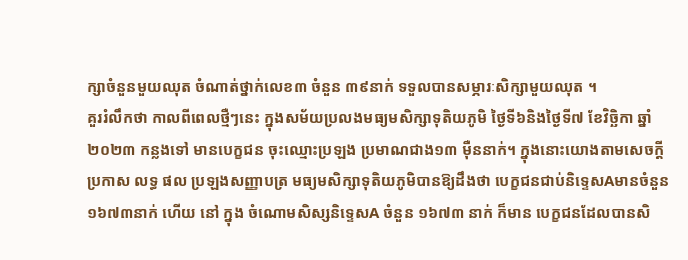ក្សាចំនួនមួយឈុត ចំណាត់ថ្នាក់លេខ៣ ចំនួន ៣៩នាក់ ទទួលបានសម្ភារៈសិក្សាមួយឈុត ។
គួររំលឹកថា កាលពីពេលថ្មឺៗនេះ ក្នុងសម័យប្រលងមធ្យមសិក្សាទុតិយភូមិ ថ្ងៃទី៦និងថ្ងៃទី៧ ខែវិច្ឆិកា ឆ្នាំ ២០២៣ កន្លងទៅ មានបេក្ខជន ចុះឈ្មោះប្រឡង ប្រមាណជាង១៣ ម៉ឺននាក់។ ក្នុងនោះយោងតាមសេចក្ដីប្រកាស លទ្ធ ផល ប្រឡងសញ្ញាបត្រ មធ្យមសិក្សាទុតិយភូមិបានឱ្យដឹងថា បេក្ខជនជាប់និទ្ទេសAមានចំនួន ១៦៧៣នាក់ ហើយ នៅ ក្នុង ចំណោមសិស្សនិទ្ទេសA ចំនួន ១៦៧៣ នាក់ ក៏មាន បេក្ខជនដែលបានសិ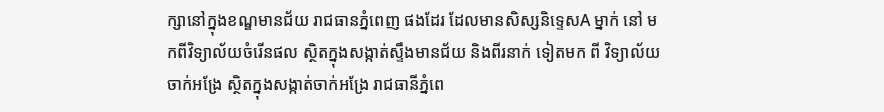ក្សានៅក្នុងខណ្ឌមានជ័យ រាជធានភ្នំពេញ ផងដែរ ដែលមានសិស្សនិទ្ទេសA ម្នាក់ នៅ មកពីវិទ្យាល័យចំរើនផល ស្ថិតក្នុងសង្កាត់ស្ទឹងមានជ័យ និងពីរនាក់ ទៀតមក ពី វិទ្យាល័យ ចាក់អង្រែ ស្ថិតក្នុងសង្កាត់ចាក់អង្រែ រាជធានីភ្នំពេ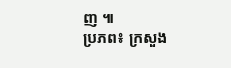ញ ៕
ប្រភព៖ ក្រសួង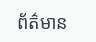ព័ត៌មាន